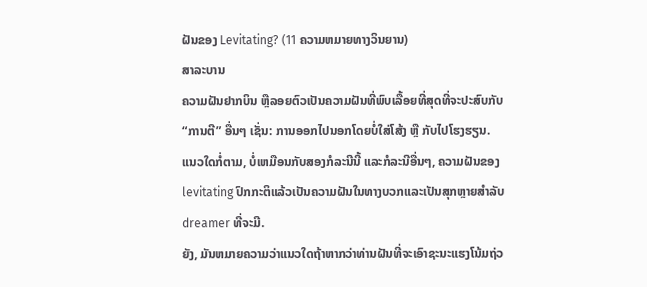ຝັນຂອງ Levitating? (11 ຄວາມຫມາຍທາງວິນຍານ)
ສາລະບານ
ຄວາມຝັນຢາກບິນ ຫຼືລອຍຕົວເປັນຄວາມຝັນທີ່ພົບເລື້ອຍທີ່ສຸດທີ່ຈະປະສົບກັບ “ການຕີ” ອື່ນໆ ເຊັ່ນ: ການອອກໄປນອກໂດຍບໍ່ໃສ່ໂສ້ງ ຫຼື ກັບໄປໂຮງຮຽນ. ແນວໃດກໍ່ຕາມ, ບໍ່ເຫມືອນກັບສອງກໍລະນີນີ້ ແລະກໍລະນີອື່ນໆ, ຄວາມຝັນຂອງ levitating ປົກກະຕິແລ້ວເປັນຄວາມຝັນໃນທາງບວກແລະເປັນສຸກຫຼາຍສໍາລັບ dreamer ທີ່ຈະມີ.
ຍັງ, ມັນຫມາຍຄວາມວ່າແນວໃດຖ້າຫາກວ່າທ່ານຝັນທີ່ຈະເອົາຊະນະແຮງໂນ້ມຖ່ວ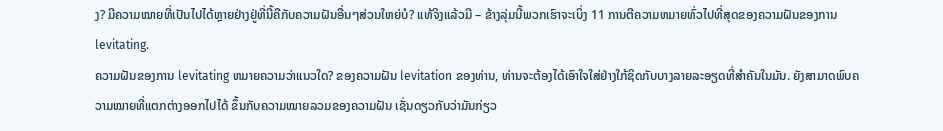ງ? ມີຄວາມໝາຍທີ່ເປັນໄປໄດ້ຫຼາຍຢ່າງຢູ່ທີ່ນີ້ຄືກັບຄວາມຝັນອື່ນໆສ່ວນໃຫຍ່ບໍ? ແທ້ຈິງແລ້ວມີ – ຂ້າງລຸ່ມນີ້ພວກເຮົາຈະເບິ່ງ 11 ການຕີຄວາມຫມາຍທົ່ວໄປທີ່ສຸດຂອງຄວາມຝັນຂອງການ levitating.
ຄວາມຝັນຂອງການ levitating ຫມາຍຄວາມວ່າແນວໃດ? ຂອງຄວາມຝັນ levitation ຂອງທ່ານ, ທ່ານຈະຕ້ອງໄດ້ເອົາໃຈໃສ່ຢ່າງໃກ້ຊິດກັບບາງລາຍລະອຽດທີ່ສໍາຄັນໃນມັນ. ຍັງສາມາດພົບຄວາມໝາຍທີ່ແຕກຕ່າງອອກໄປໄດ້ ຂຶ້ນກັບຄວາມໝາຍລວມຂອງຄວາມຝັນ ເຊັ່ນດຽວກັບວ່າມັນກ່ຽວ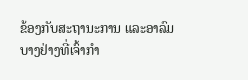ຂ້ອງກັບສະຖານະການ ແລະອາລົມບາງຢ່າງທີ່ເຈົ້າກຳ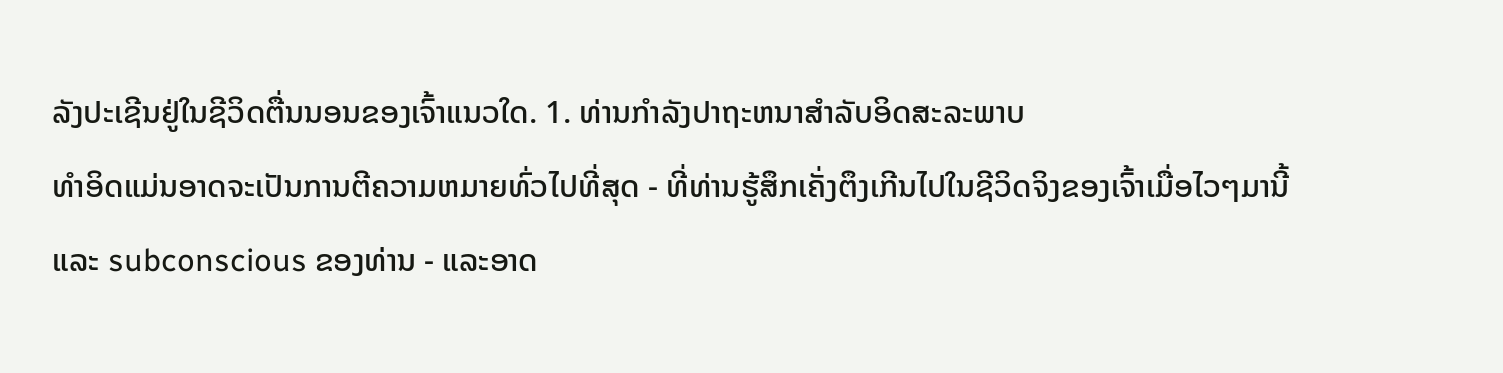ລັງປະເຊີນຢູ່ໃນຊີວິດຕື່ນນອນຂອງເຈົ້າແນວໃດ. 1. ທ່ານກໍາລັງປາຖະຫນາສໍາລັບອິດສະລະພາບ
ທໍາອິດແມ່ນອາດຈະເປັນການຕີຄວາມຫມາຍທົ່ວໄປທີ່ສຸດ - ທີ່ທ່ານຮູ້ສຶກເຄັ່ງຕຶງເກີນໄປໃນຊີວິດຈິງຂອງເຈົ້າເມື່ອໄວໆມານີ້ແລະ subconscious ຂອງທ່ານ - ແລະອາດ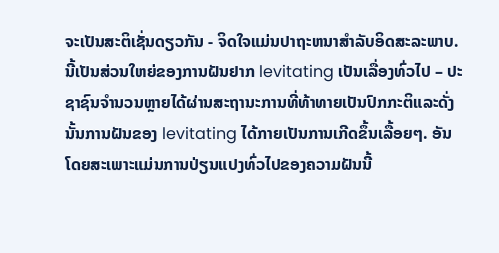ຈະເປັນສະຕິເຊັ່ນດຽວກັນ - ຈິດໃຈແມ່ນປາຖະຫນາສໍາລັບອິດສະລະພາບ.
ນີ້ເປັນສ່ວນໃຫຍ່ຂອງການຝັນຢາກ levitating ເປັນເລື່ອງທົ່ວໄປ – ປະຊາຊົນຈໍານວນຫຼາຍໄດ້ຜ່ານສະຖານະການທີ່ທ້າທາຍເປັນປົກກະຕິແລະດັ່ງນັ້ນການຝັນຂອງ levitating ໄດ້ກາຍເປັນການເກີດຂຶ້ນເລື້ອຍໆ. ອັນໂດຍສະເພາະແມ່ນການປ່ຽນແປງທົ່ວໄປຂອງຄວາມຝັນນີ້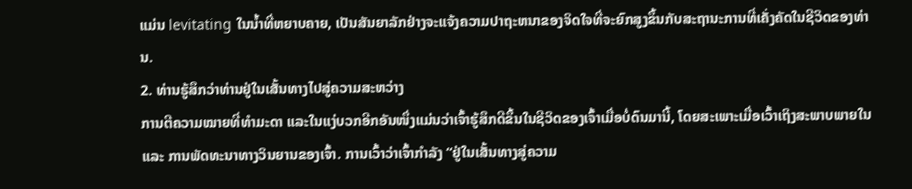ແມ່ນ levitating ໃນນ້ຳທີ່ຫຍາບຄາຍ, ເປັນສັນຍາລັກຢ່າງຈະແຈ້ງຄວາມປາຖະຫນາຂອງຈິດໃຈທີ່ຈະຍົກສູງຂຶ້ນກັບສະຖານະການທີ່ເຄັ່ງຄັດໃນຊີວິດຂອງທ່ານ.
2. ທ່ານຮູ້ສຶກວ່າທ່ານຢູ່ໃນເສັ້ນທາງໄປສູ່ຄວາມສະຫວ່າງ
ການຕີຄວາມໝາຍທີ່ທຳມະດາ ແລະໃນແງ່ບວກອີກອັນໜຶ່ງແມ່ນວ່າເຈົ້າຮູ້ສຶກດີຂຶ້ນໃນຊີວິດຂອງເຈົ້າເມື່ອບໍ່ດົນມານີ້, ໂດຍສະເພາະເມື່ອເວົ້າເຖິງສະພາບພາຍໃນ ແລະ ການພັດທະນາທາງວິນຍານຂອງເຈົ້າ. ການເວົ້າວ່າເຈົ້າກໍາລັງ “ຢູ່ໃນເສັ້ນທາງສູ່ຄວາມ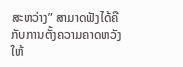ສະຫວ່າງ” ສາມາດຟັງໄດ້ຄືກັບການຕັ້ງຄວາມຄາດຫວັງໃຫ້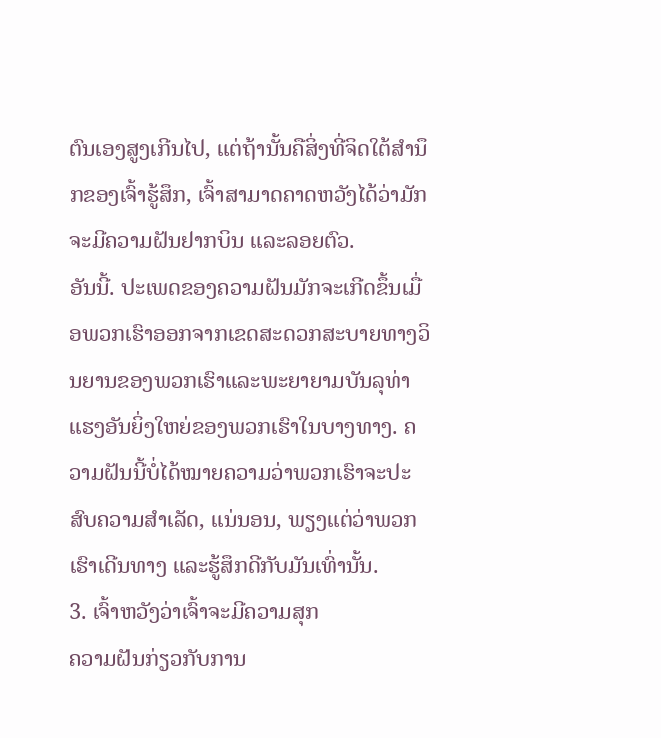ຕົນເອງສູງເກີນໄປ, ແຕ່ຖ້ານັ້ນຄືສິ່ງທີ່ຈິດໃຕ້ສຳນຶກຂອງເຈົ້າຮູ້ສຶກ, ເຈົ້າສາມາດຄາດຫວັງໄດ້ວ່າມັກຈະມີຄວາມຝັນຢາກບິນ ແລະລອຍຕົວ.
ອັນນີ້. ປະເພດຂອງຄວາມຝັນມັກຈະເກີດຂຶ້ນເມື່ອພວກເຮົາອອກຈາກເຂດສະດວກສະບາຍທາງວິນຍານຂອງພວກເຮົາແລະພະຍາຍາມບັນລຸທ່າແຮງອັນຍິ່ງໃຫຍ່ຂອງພວກເຮົາໃນບາງທາງ. ຄວາມຝັນນີ້ບໍ່ໄດ້ໝາຍຄວາມວ່າພວກເຮົາຈະປະສົບຄວາມສຳເລັດ, ແນ່ນອນ, ພຽງແຕ່ວ່າພວກເຮົາເດີນທາງ ແລະຮູ້ສຶກດີກັບມັນເທົ່ານັ້ນ.
3. ເຈົ້າຫວັງວ່າເຈົ້າຈະມີຄວາມສຸກ
ຄວາມຝັນກ່ຽວກັບການ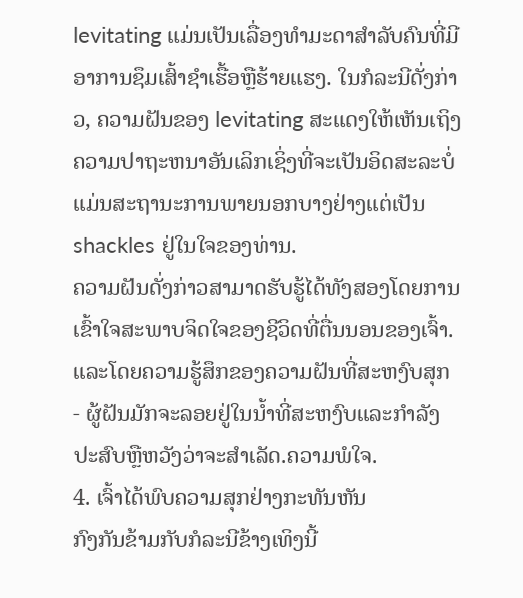levitating ແມ່ນເປັນເລື່ອງທໍາມະດາສໍາລັບຄົນທີ່ມີອາການຊຶມເສົ້າຊໍາເຮື້ອຫຼືຮ້າຍແຮງ. ໃນກໍລະນີດັ່ງກ່າວ, ຄວາມຝັນຂອງ levitating ສະແດງໃຫ້ເຫັນເຖິງຄວາມປາຖະຫນາອັນເລິກເຊິ່ງທີ່ຈະເປັນອິດສະລະບໍ່ແມ່ນສະຖານະການພາຍນອກບາງຢ່າງແຕ່ເປັນ shackles ຢູ່ໃນໃຈຂອງທ່ານ.
ຄວາມຝັນດັ່ງກ່າວສາມາດຮັບຮູ້ໄດ້ທັງສອງໂດຍການເຂົ້າໃຈສະພາບຈິດໃຈຂອງຊີວິດທີ່ຕື່ນນອນຂອງເຈົ້າ. ແລະໂດຍຄວາມຮູ້ສຶກຂອງຄວາມຝັນທີ່ສະຫງົບສຸກ - ຜູ້ຝັນມັກຈະລອຍຢູ່ໃນນ້ຳທີ່ສະຫງົບແລະກໍາລັງປະສົບຫຼືຫວັງວ່າຈະສໍາເລັດ.ຄວາມພໍໃຈ.
4. ເຈົ້າໄດ້ພົບຄວາມສຸກຢ່າງກະທັນຫັນ
ກົງກັນຂ້າມກັບກໍລະນີຂ້າງເທິງນີ້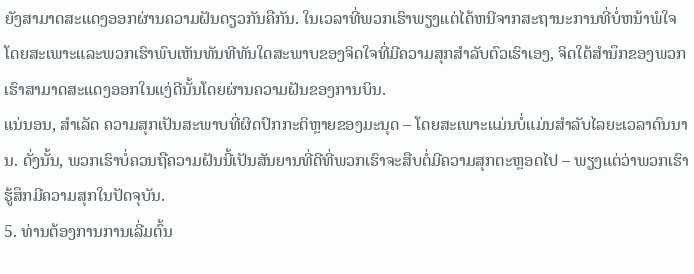ຍັງສາມາດສະແດງອອກຜ່ານຄວາມຝັນດຽວກັນຄືກັນ. ໃນເວລາທີ່ພວກເຮົາພຽງແຕ່ໄດ້ຫນີຈາກສະຖານະການທີ່ບໍ່ຫນ້າພໍໃຈໂດຍສະເພາະແລະພວກເຮົາພົບເຫັນທັນທີທັນໃດສະພາບຂອງຈິດໃຈທີ່ມີຄວາມສຸກສໍາລັບຕົວເຮົາເອງ, ຈິດໃຕ້ສໍານຶກຂອງພວກເຮົາສາມາດສະແດງອອກໃນແງ່ດີນັ້ນໂດຍຜ່ານຄວາມຝັນຂອງການບິນ.
ແນ່ນອນ, ສໍາເລັດ ຄວາມສຸກເປັນສະພາບທີ່ຜິດປົກກະຕິຫຼາຍຂອງມະນຸດ – ໂດຍສະເພາະແມ່ນບໍ່ແມ່ນສໍາລັບໄລຍະເວລາດົນນານ. ດັ່ງນັ້ນ, ພວກເຮົາບໍ່ຄວນຖືຄວາມຝັນນີ້ເປັນສັນຍານທີ່ດີທີ່ພວກເຮົາຈະສືບຕໍ່ມີຄວາມສຸກຕະຫຼອດໄປ – ພຽງແຕ່ວ່າພວກເຮົາຮູ້ສຶກມີຄວາມສຸກໃນປັດຈຸບັນ.
5. ທ່ານຕ້ອງການການເລີ່ມຕົ້ນ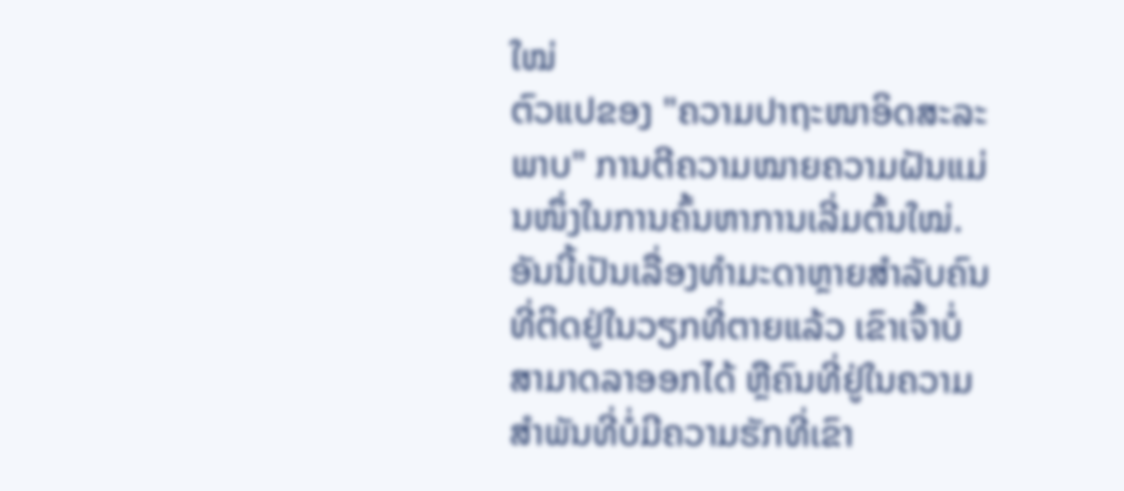ໃໝ່
ຕົວແປຂອງ "ຄວາມປາຖະໜາອິດສະລະພາບ" ການຕີຄວາມໝາຍຄວາມຝັນແມ່ນໜຶ່ງໃນການຄົ້ນຫາການເລີ່ມຕົ້ນໃໝ່. ອັນນີ້ເປັນເລື່ອງທຳມະດາຫຼາຍສຳລັບຄົນທີ່ຕິດຢູ່ໃນວຽກທີ່ຕາຍແລ້ວ ເຂົາເຈົ້າບໍ່ສາມາດລາອອກໄດ້ ຫຼືຄົນທີ່ຢູ່ໃນຄວາມສຳພັນທີ່ບໍ່ມີຄວາມຮັກທີ່ເຂົາ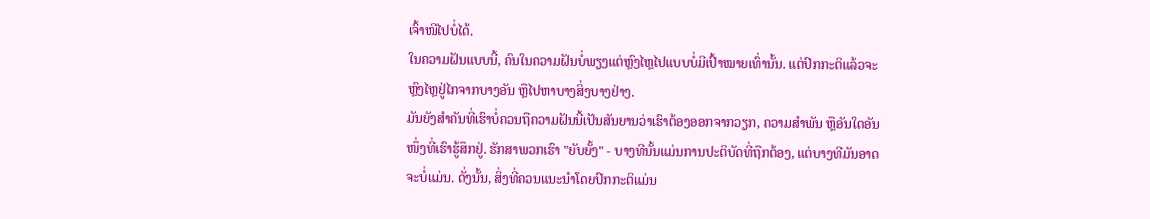ເຈົ້າໜີໄປບໍ່ໄດ້.
ໃນຄວາມຝັນແບບນີ້, ຄົນໃນຄວາມຝັນບໍ່ພຽງແຕ່ຫຼົງໄຫຼໄປແບບບໍ່ມີເປົ້າໝາຍເທົ່ານັ້ນ. ແຕ່ປົກກະຕິແລ້ວຈະຫຼົງໄຫຼຢູ່ໄກຈາກບາງອັນ ຫຼືໄປຫາບາງສິ່ງບາງຢ່າງ.
ມັນຍັງສຳຄັນທີ່ເຮົາບໍ່ຄວນຖືຄວາມຝັນນີ້ເປັນສັນຍານວ່າເຮົາຕ້ອງອອກຈາກວຽກ, ຄວາມສຳພັນ ຫຼືອັນໃດອັນໜຶ່ງທີ່ເຮົາຮູ້ສຶກຢູ່. ຮັກສາພວກເຮົາ "ຍັບຍັ້ງ" - ບາງທີນັ້ນແມ່ນການປະຕິບັດທີ່ຖືກຕ້ອງ, ແຕ່ບາງທີມັນອາດຈະບໍ່ແມ່ນ. ດັ່ງນັ້ນ, ສິ່ງທີ່ຄວນແນະນໍາໂດຍປົກກະຕິແມ່ນ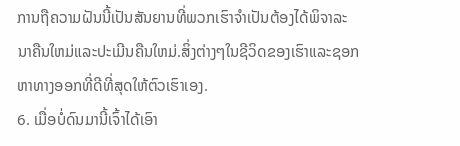ການຖືຄວາມຝັນນີ້ເປັນສັນຍານທີ່ພວກເຮົາຈໍາເປັນຕ້ອງໄດ້ພິຈາລະນາຄືນໃຫມ່ແລະປະເມີນຄືນໃຫມ່.ສິ່ງຕ່າງໆໃນຊີວິດຂອງເຮົາແລະຊອກຫາທາງອອກທີ່ດີທີ່ສຸດໃຫ້ຕົວເຮົາເອງ.
6. ເມື່ອບໍ່ດົນມານີ້ເຈົ້າໄດ້ເອົາ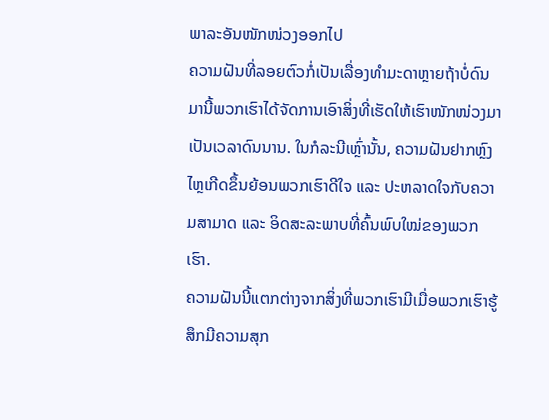ພາລະອັນໜັກໜ່ວງອອກໄປ
ຄວາມຝັນທີ່ລອຍຕົວກໍ່ເປັນເລື່ອງທຳມະດາຫຼາຍຖ້າບໍ່ດົນມານີ້ພວກເຮົາໄດ້ຈັດການເອົາສິ່ງທີ່ເຮັດໃຫ້ເຮົາໜັກໜ່ວງມາເປັນເວລາດົນນານ. ໃນກໍລະນີເຫຼົ່ານັ້ນ, ຄວາມຝັນຢາກຫຼົງໄຫຼເກີດຂຶ້ນຍ້ອນພວກເຮົາດີໃຈ ແລະ ປະຫລາດໃຈກັບຄວາມສາມາດ ແລະ ອິດສະລະພາບທີ່ຄົ້ນພົບໃໝ່ຂອງພວກເຮົາ.
ຄວາມຝັນນີ້ແຕກຕ່າງຈາກສິ່ງທີ່ພວກເຮົາມີເມື່ອພວກເຮົາຮູ້ສຶກມີຄວາມສຸກ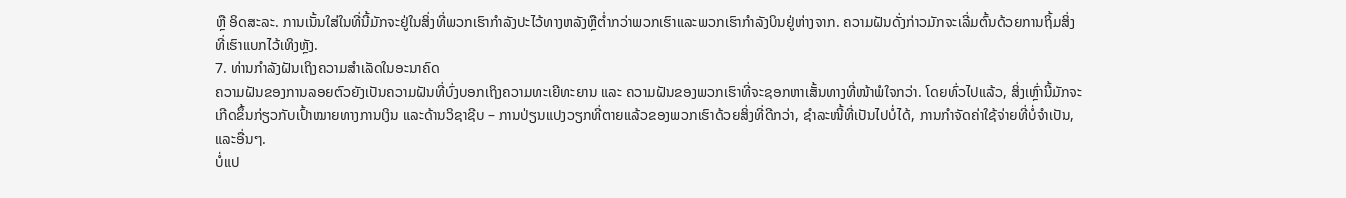ຫຼື ອິດສະລະ. ການເນັ້ນໃສ່ໃນທີ່ນີ້ມັກຈະຢູ່ໃນສິ່ງທີ່ພວກເຮົາກໍາລັງປະໄວ້ທາງຫລັງຫຼືຕ່ຳກວ່າພວກເຮົາແລະພວກເຮົາກໍາລັງບິນຢູ່ຫ່າງຈາກ. ຄວາມຝັນດັ່ງກ່າວມັກຈະເລີ່ມຕົ້ນດ້ວຍການຖິ້ມສິ່ງທີ່ເຮົາແບກໄວ້ເທິງຫຼັງ.
7. ທ່ານກຳລັງຝັນເຖິງຄວາມສຳເລັດໃນອະນາຄົດ
ຄວາມຝັນຂອງການລອຍຕົວຍັງເປັນຄວາມຝັນທີ່ບົ່ງບອກເຖິງຄວາມທະເຍີທະຍານ ແລະ ຄວາມຝັນຂອງພວກເຮົາທີ່ຈະຊອກຫາເສັ້ນທາງທີ່ໜ້າພໍໃຈກວ່າ. ໂດຍທົ່ວໄປແລ້ວ, ສິ່ງເຫຼົ່ານີ້ມັກຈະເກີດຂຶ້ນກ່ຽວກັບເປົ້າໝາຍທາງການເງິນ ແລະດ້ານວິຊາຊີບ – ການປ່ຽນແປງວຽກທີ່ຕາຍແລ້ວຂອງພວກເຮົາດ້ວຍສິ່ງທີ່ດີກວ່າ, ຊໍາລະໜີ້ທີ່ເປັນໄປບໍ່ໄດ້, ການກໍາຈັດຄ່າໃຊ້ຈ່າຍທີ່ບໍ່ຈໍາເປັນ, ແລະອື່ນໆ.
ບໍ່ແປ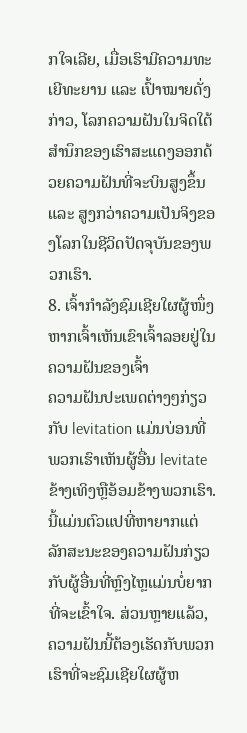ກໃຈເລີຍ, ເມື່ອເຮົາມີຄວາມທະເຍີທະຍານ ແລະ ເປົ້າໝາຍດັ່ງກ່າວ, ໂລກຄວາມຝັນໃນຈິດໃຕ້ສຳນຶກຂອງເຮົາສະແດງອອກດ້ວຍຄວາມຝັນທີ່ຈະບິນສູງຂຶ້ນ ແລະ ສູງກວ່າຄວາມເປັນຈິງຂອງໂລກໃນຊີວິດປັດຈຸບັນຂອງພວກເຮົາ.
8. ເຈົ້າກຳລັງຊົມເຊີຍໃຜຜູ້ໜຶ່ງຫາກເຈົ້າເຫັນເຂົາເຈົ້າລອຍຢູ່ໃນຄວາມຝັນຂອງເຈົ້າ
ຄວາມຝັນປະເພດຕ່າງໆກ່ຽວກັບ levitation ແມ່ນບ່ອນທີ່ພວກເຮົາເຫັນຜູ້ອື່ນ levitate ຂ້າງເທິງຫຼືອ້ອມຂ້າງພວກເຮົາ. ນີ້ແມ່ນຕົວແປທີ່ຫາຍາກແຕ່ລັກສະນະຂອງຄວາມຝັນກ່ຽວກັບຜູ້ອື່ນທີ່ຫຼົງໄຫຼແມ່ນບໍ່ຍາກທີ່ຈະເຂົ້າໃຈ. ສ່ວນຫຼາຍແລ້ວ, ຄວາມຝັນນີ້ຕ້ອງເຮັດກັບພວກເຮົາທີ່ຈະຊົມເຊີຍໃຜຜູ້ຫ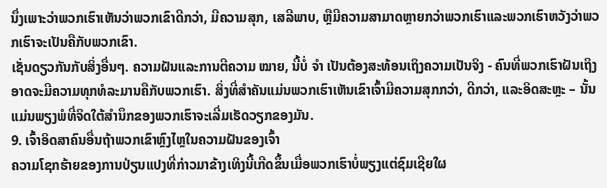ນຶ່ງເພາະວ່າພວກເຮົາເຫັນວ່າພວກເຂົາດີກວ່າ, ມີຄວາມສຸກ, ເສລີພາບ, ຫຼືມີຄວາມສາມາດຫຼາຍກວ່າພວກເຮົາແລະພວກເຮົາຫວັງວ່າພວກເຮົາຈະເປັນຄືກັບພວກເຂົາ.
ເຊັ່ນດຽວກັນກັບສິ່ງອື່ນໆ. ຄວາມຝັນແລະການຕີຄວາມ ໝາຍ, ນີ້ບໍ່ ຈຳ ເປັນຕ້ອງສະທ້ອນເຖິງຄວາມເປັນຈິງ - ຄົນທີ່ພວກເຮົາຝັນເຖິງອາດຈະມີຄວາມທຸກທໍລະມານຄືກັບພວກເຮົາ. ສິ່ງທີ່ສຳຄັນແມ່ນພວກເຮົາເຫັນເຂົາເຈົ້າມີຄວາມສຸກກວ່າ, ດີກວ່າ, ແລະອິດສະຫຼະ – ນັ້ນແມ່ນພຽງພໍທີ່ຈິດໃຕ້ສຳນຶກຂອງພວກເຮົາຈະເລີ່ມເຮັດວຽກຂອງມັນ.
9. ເຈົ້າອິດສາຄົນອື່ນຖ້າພວກເຂົາຫຼົງໄຫຼໃນຄວາມຝັນຂອງເຈົ້າ
ຄວາມໂຊກຮ້າຍຂອງການປ່ຽນແປງທີ່ກ່າວມາຂ້າງເທິງນີ້ເກີດຂຶ້ນເມື່ອພວກເຮົາບໍ່ພຽງແຕ່ຊົມເຊີຍໃຜ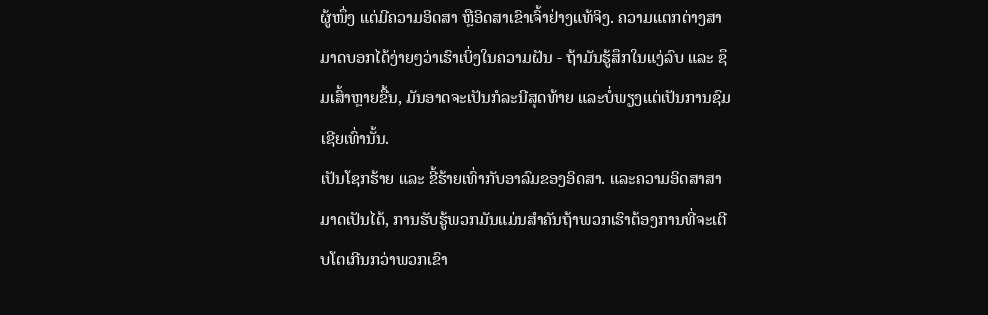ຜູ້ໜຶ່ງ ແຕ່ມີຄວາມອິດສາ ຫຼືອິດສາເຂົາເຈົ້າຢ່າງແທ້ຈິງ. ຄວາມແຕກຕ່າງສາມາດບອກໄດ້ງ່າຍໆວ່າເຮົາເບິ່ງໃນຄວາມຝັນ - ຖ້າມັນຮູ້ສຶກໃນແງ່ລົບ ແລະ ຊຶມເສົ້າຫຼາຍຂື້ນ, ມັນອາດຈະເປັນກໍລະນີສຸດທ້າຍ ແລະບໍ່ພຽງແຕ່ເປັນການຊົມເຊີຍເທົ່ານັ້ນ.
ເປັນໂຊກຮ້າຍ ແລະ ຂີ້ຮ້າຍເທົ່າກັບອາລົມຂອງອິດສາ. ແລະຄວາມອິດສາສາມາດເປັນໄດ້, ການຮັບຮູ້ພວກມັນແມ່ນສໍາຄັນຖ້າພວກເຮົາຕ້ອງການທີ່ຈະເຕີບໂຕເກີນກວ່າພວກເຂົາ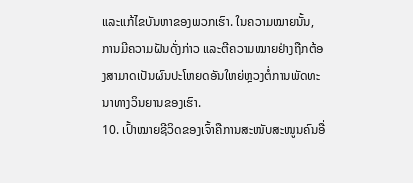ແລະແກ້ໄຂບັນຫາຂອງພວກເຮົາ. ໃນຄວາມໝາຍນັ້ນ, ການມີຄວາມຝັນດັ່ງກ່າວ ແລະຕີຄວາມໝາຍຢ່າງຖືກຕ້ອງສາມາດເປັນຜົນປະໂຫຍດອັນໃຫຍ່ຫຼວງຕໍ່ການພັດທະນາທາງວິນຍານຂອງເຮົາ.
10. ເປົ້າໝາຍຊີວິດຂອງເຈົ້າຄືການສະໜັບສະໜູນຄົນອື່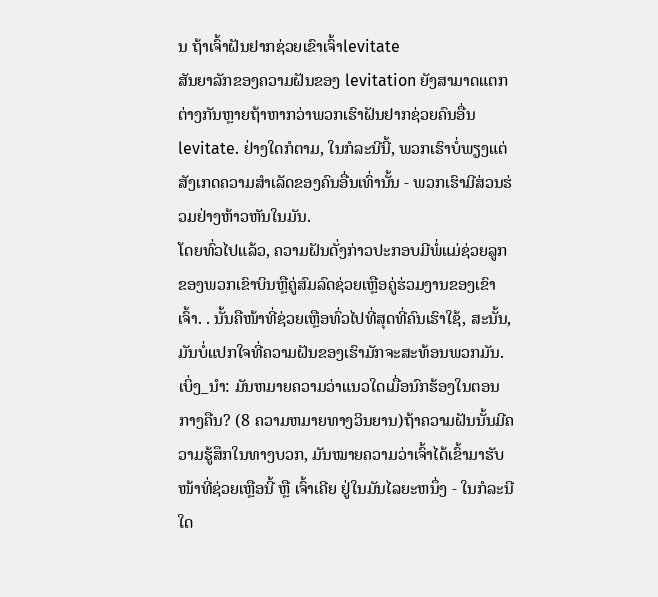ນ ຖ້າເຈົ້າຝັນຢາກຊ່ວຍເຂົາເຈົ້າlevitate
ສັນຍາລັກຂອງຄວາມຝັນຂອງ levitation ຍັງສາມາດແຕກຕ່າງກັນຫຼາຍຖ້າຫາກວ່າພວກເຮົາຝັນຢາກຊ່ວຍຄົນອື່ນ levitate. ຢ່າງໃດກໍຕາມ, ໃນກໍລະນີນີ້, ພວກເຮົາບໍ່ພຽງແຕ່ສັງເກດຄວາມສໍາເລັດຂອງຄົນອື່ນເທົ່ານັ້ນ - ພວກເຮົາມີສ່ວນຮ່ວມຢ່າງຫ້າວຫັນໃນມັນ.
ໂດຍທົ່ວໄປແລ້ວ, ຄວາມຝັນດັ່ງກ່າວປະກອບມີພໍ່ແມ່ຊ່ວຍລູກຂອງພວກເຂົາບິນຫຼືຄູ່ສົມລົດຊ່ວຍເຫຼືອຄູ່ຮ່ວມງານຂອງເຂົາເຈົ້າ. . ນັ້ນຄືໜ້າທີ່ຊ່ວຍເຫຼືອທົ່ວໄປທີ່ສຸດທີ່ຄົນເຮົາໃຊ້, ສະນັ້ນ, ມັນບໍ່ແປກໃຈທີ່ຄວາມຝັນຂອງເຮົາມັກຈະສະທ້ອນພວກມັນ.
ເບິ່ງ_ນຳ: ມັນຫມາຍຄວາມວ່າແນວໃດເມື່ອນົກຮ້ອງໃນຕອນກາງຄືນ? (8 ຄວາມຫມາຍທາງວິນຍານ)ຖ້າຄວາມຝັນນັ້ນມີຄວາມຮູ້ສຶກໃນທາງບວກ, ມັນໝາຍຄວາມວ່າເຈົ້າໄດ້ເຂົ້າມາຮັບໜ້າທີ່ຊ່ວຍເຫຼືອນີ້ ຫຼື ເຈົ້າເຄີຍ ຢູ່ໃນມັນໄລຍະຫນຶ່ງ - ໃນກໍລະນີໃດ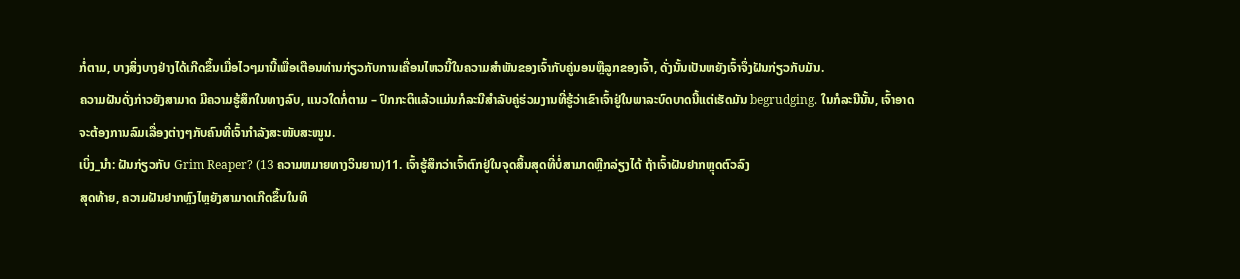ກໍ່ຕາມ, ບາງສິ່ງບາງຢ່າງໄດ້ເກີດຂຶ້ນເມື່ອໄວໆມານີ້ເພື່ອເຕືອນທ່ານກ່ຽວກັບການເຄື່ອນໄຫວນີ້ໃນຄວາມສໍາພັນຂອງເຈົ້າກັບຄູ່ນອນຫຼືລູກຂອງເຈົ້າ, ດັ່ງນັ້ນເປັນຫຍັງເຈົ້າຈຶ່ງຝັນກ່ຽວກັບມັນ.
ຄວາມຝັນດັ່ງກ່າວຍັງສາມາດ ມີຄວາມຮູ້ສຶກໃນທາງລົບ, ແນວໃດກໍ່ຕາມ – ປົກກະຕິແລ້ວແມ່ນກໍລະນີສໍາລັບຄູ່ຮ່ວມງານທີ່ຮູ້ວ່າເຂົາເຈົ້າຢູ່ໃນພາລະບົດບາດນີ້ແຕ່ເຮັດມັນ begrudging. ໃນກໍລະນີນັ້ນ, ເຈົ້າອາດຈະຕ້ອງການລົມເລື່ອງຕ່າງໆກັບຄົນທີ່ເຈົ້າກຳລັງສະໜັບສະໜູນ.
ເບິ່ງ_ນຳ: ຝັນກ່ຽວກັບ Grim Reaper? (13 ຄວາມຫມາຍທາງວິນຍານ)11. ເຈົ້າຮູ້ສຶກວ່າເຈົ້າຕົກຢູ່ໃນຈຸດສິ້ນສຸດທີ່ບໍ່ສາມາດຫຼີກລ່ຽງໄດ້ ຖ້າເຈົ້າຝັນຢາກຫຼຸດຕົວລົງ
ສຸດທ້າຍ, ຄວາມຝັນຢາກຫຼົງໄຫຼຍັງສາມາດເກີດຂຶ້ນໃນທິ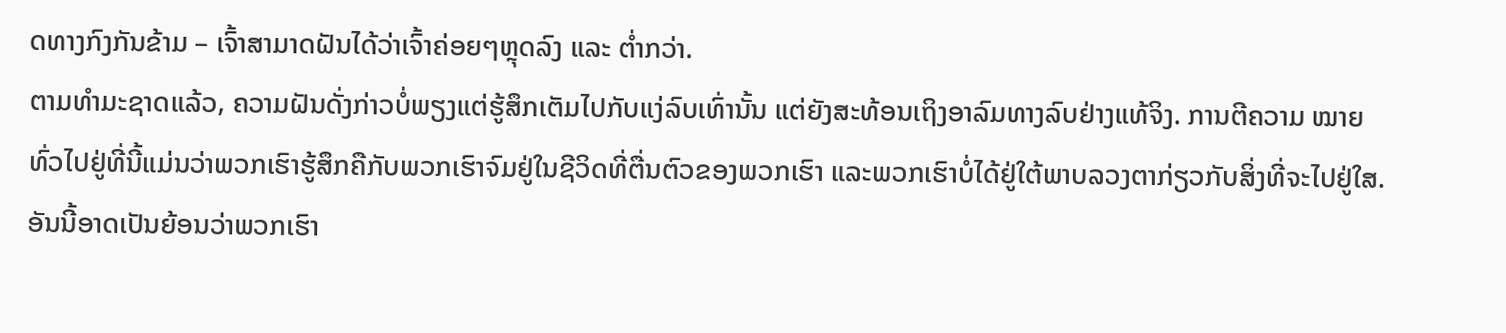ດທາງກົງກັນຂ້າມ – ເຈົ້າສາມາດຝັນໄດ້ວ່າເຈົ້າຄ່ອຍໆຫຼຸດລົງ ແລະ ຕໍ່າກວ່າ.
ຕາມທຳມະຊາດແລ້ວ, ຄວາມຝັນດັ່ງກ່າວບໍ່ພຽງແຕ່ຮູ້ສຶກເຕັມໄປກັບແງ່ລົບເທົ່ານັ້ນ ແຕ່ຍັງສະທ້ອນເຖິງອາລົມທາງລົບຢ່າງແທ້ຈິງ. ການຕີຄວາມ ໝາຍ ທົ່ວໄປຢູ່ທີ່ນີ້ແມ່ນວ່າພວກເຮົາຮູ້ສຶກຄືກັບພວກເຮົາຈົມຢູ່ໃນຊີວິດທີ່ຕື່ນຕົວຂອງພວກເຮົາ ແລະພວກເຮົາບໍ່ໄດ້ຢູ່ໃຕ້ພາບລວງຕາກ່ຽວກັບສິ່ງທີ່ຈະໄປຢູ່ໃສ.
ອັນນີ້ອາດເປັນຍ້ອນວ່າພວກເຮົາ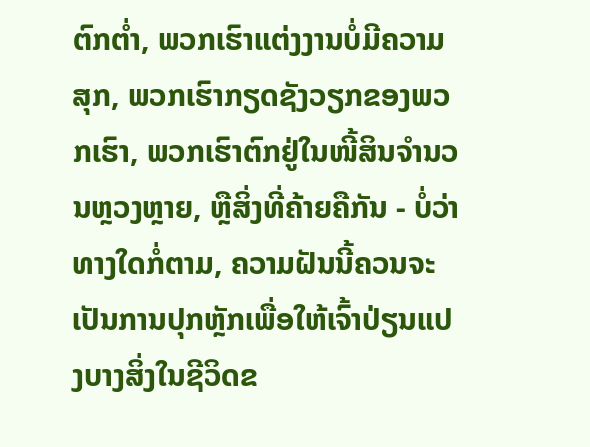ຕົກຕໍ່າ, ພວກເຮົາແຕ່ງງານບໍ່ມີຄວາມສຸກ, ພວກເຮົາກຽດຊັງວຽກຂອງພວກເຮົາ, ພວກເຮົາຕົກຢູ່ໃນໜີ້ສິນຈໍານວນຫຼວງຫຼາຍ, ຫຼືສິ່ງທີ່ຄ້າຍຄືກັນ - ບໍ່ວ່າທາງໃດກໍ່ຕາມ, ຄວາມຝັນນີ້ຄວນຈະເປັນການປຸກຫຼັກເພື່ອໃຫ້ເຈົ້າປ່ຽນແປງບາງສິ່ງໃນຊີວິດຂ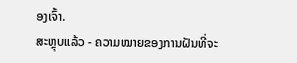ອງເຈົ້າ.
ສະຫຼຸບແລ້ວ - ຄວາມໝາຍຂອງການຝັນທີ່ຈະ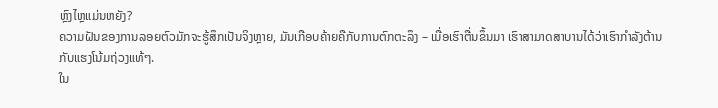ຫຼົງໄຫຼແມ່ນຫຍັງ?
ຄວາມຝັນຂອງການລອຍຕົວມັກຈະຮູ້ສຶກເປັນຈິງຫຼາຍ, ມັນເກືອບຄ້າຍຄືກັບການຕົກຕະລຶງ – ເມື່ອເຮົາຕື່ນຂຶ້ນມາ ເຮົາສາມາດສາບານໄດ້ວ່າເຮົາກຳລັງຕ້ານກັບແຮງໂນ້ມຖ່ວງແທ້ໆ.
ໃນ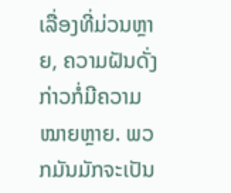ເລື່ອງທີ່ມ່ວນຫຼາຍ, ຄວາມຝັນດັ່ງກ່າວກໍ່ມີຄວາມໝາຍຫຼາຍ. ພວກມັນມັກຈະເປັນ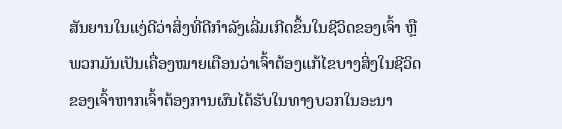ສັນຍານໃນແງ່ດີວ່າສິ່ງທີ່ດີກຳລັງເລີ່ມເກີດຂຶ້ນໃນຊີວິດຂອງເຈົ້າ ຫຼືພວກມັນເປັນເຄື່ອງໝາຍເຕືອນວ່າເຈົ້າຕ້ອງແກ້ໄຂບາງສິ່ງໃນຊີວິດຂອງເຈົ້າຫາກເຈົ້າຕ້ອງການຜົນໄດ້ຮັບໃນທາງບວກໃນອະນາ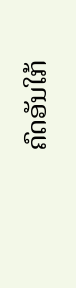ຄົດອັນໃກ້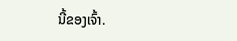ນີ້ຂອງເຈົ້າ.